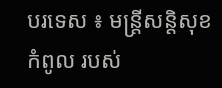បរទេស ៖ មន្ត្រីសន្តិសុខកំពូល របស់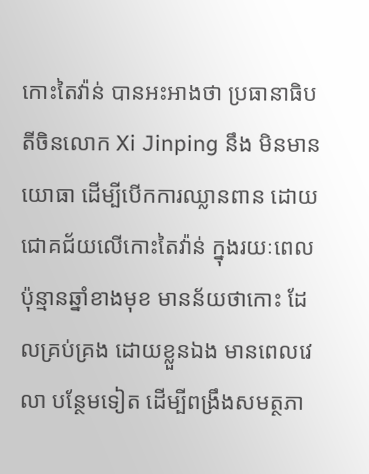កោះតៃវ៉ាន់ បានអះអាងថា ប្រធានាធិបតីចិនលោក Xi Jinping នឹង មិនមានយោធា ដើម្បីបើកការឈ្លានពាន ដោយជោគជ័យលើកោះតៃវ៉ាន់ ក្នុងរយៈពេលប៉ុន្មានឆ្នាំខាងមុខ មានន័យថាកោះ ដែលគ្រប់គ្រង ដោយខ្លួនឯង មានពេលវេលា បន្ថែមទៀត ដើម្បីពង្រឹងសមត្ថភា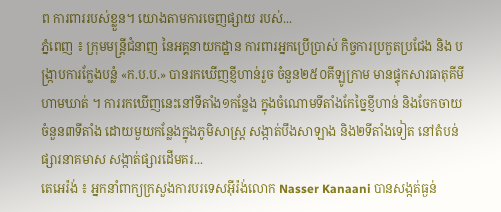ព ការពាររបស់ខ្លួន។ យោងតាមការចេញផ្សាយ របស់...
ភ្នំពេញ ៖ ក្រុមមន្រ្តីជំនាញ នៃអគ្គនាយកដ្ឋាន ការពារអ្នកប្រើប្រាស់ កិច្ចការប្រកួតប្រជែង និង បង្ក្រាបការក្លែងបន្លំ «ក.ប.ប.» បានរកឃើញខ្ញីហាន់រួច ចំនួន២៥០គីឡូក្រាម មានផ្ទុកសារធាតុគីមីហាមឃាត់ ។ ការរកឃើញនេះនៅទីតាំង១កន្លែង ក្នុងចំណោមទីតាំងកែច្នៃខ្ញីហាន់ និងចែកចាយ ចំនួន៣ទីតាំង ដោយមួយកន្លែងក្នុងភូមិសាស្រ្ត សង្កាត់បឹងសាឡាង និង២ទីតាំងទៀត នៅតំបន់ផ្សារនាគមាស សង្កាត់ផ្សារដើមគរ...
តេអេរ៉ង់ ៖ អ្នកនាំពាក្យក្រសួងការបរទេសអ៊ីរ៉ង់លោក Nasser Kanaani បានសង្កត់ធ្ងន់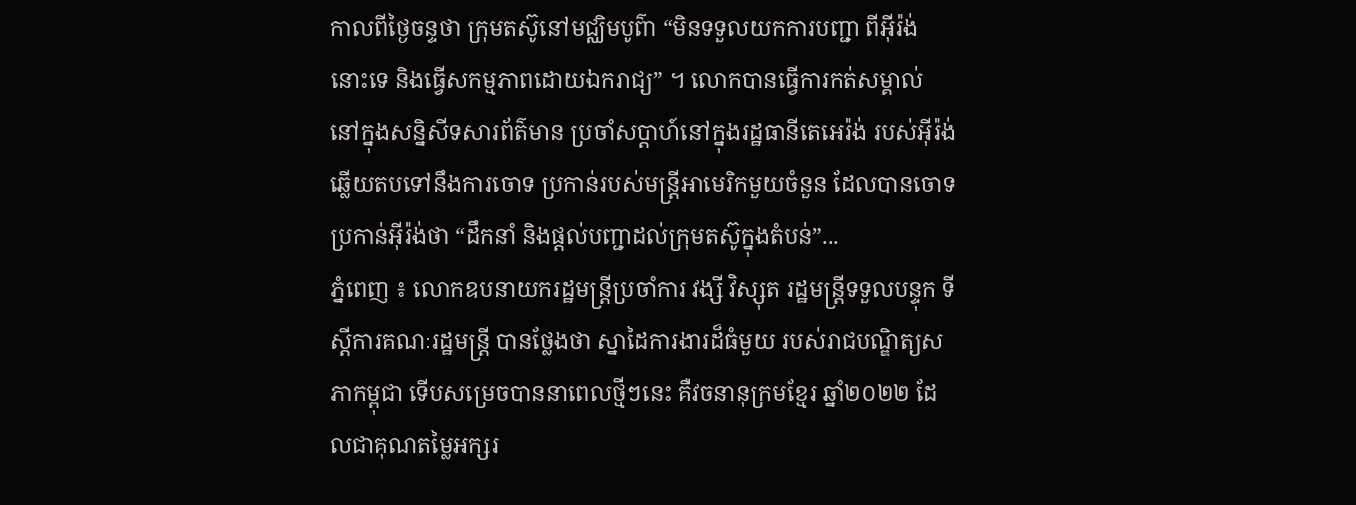កាលពីថ្ងៃចន្ទថា ក្រុមតស៊ូនៅមជ្ឈិមបូព៌ា “មិនទទួលយកការបញ្ជា ពីអ៊ីរ៉ង់នោះទេ និងធ្វើសកម្មភាពដោយឯករាជ្យ” ។ លោកបានធ្វើការកត់សម្គាល់ នៅក្នុងសន្និសីទសារព័ត៌មាន ប្រចាំសប្តាហ៍នៅក្នុងរដ្ឋធានីតេអេរ៉ង់ របស់អ៊ីរ៉ង់ ឆ្លើយតបទៅនឹងការចោទ ប្រកាន់របស់មន្ត្រីអាមេរិកមួយចំនួន ដែលបានចោទ ប្រកាន់អ៊ីរ៉ង់ថា “ដឹកនាំ និងផ្តល់បញ្ជាដល់ក្រុមតស៊ូក្នុងតំបន់”...
ភ្នំពេញ ៖ លោកឧបនាយករដ្ឋមន្ត្រីប្រចាំការ វង្សី វិស្សុត រដ្ឋមន្ត្រីទទួលបន្ទុក ទីស្តីការគណៈរដ្ឋមន្រ្តី បានថ្លែងថា ស្នាដៃការងារដ៏ធំមួយ របស់រាជបណ្ឌិត្យសភាកម្ពុជា ទើបសម្រេចបាននាពេលថ្មីៗនេះ គឺវចនានុក្រមខ្មែរ ឆ្នាំ២០២២ ដែលជាគុណតម្លៃអក្សរ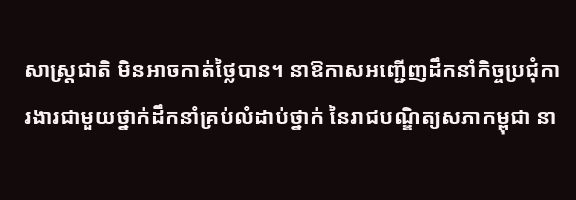សាស្រ្តជាតិ មិនអាចកាត់ថ្លៃបាន។ នាឱកាសអញ្ជើញដឹកនាំកិច្ចប្រជុំការងារជាមួយថ្នាក់ដឹកនាំគ្រប់លំដាប់ថ្នាក់ នៃរាជបណ្ឌិត្យសភាកម្ពុជា នា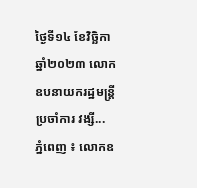ថ្ងៃទី១៤ ខែវិច្ឆិកា ឆ្នាំ២០២៣ លោកឧបនាយករដ្ឋមន្ត្រីប្រចាំការ វង្សី...
ភ្នំពេញ ៖ លោកឧ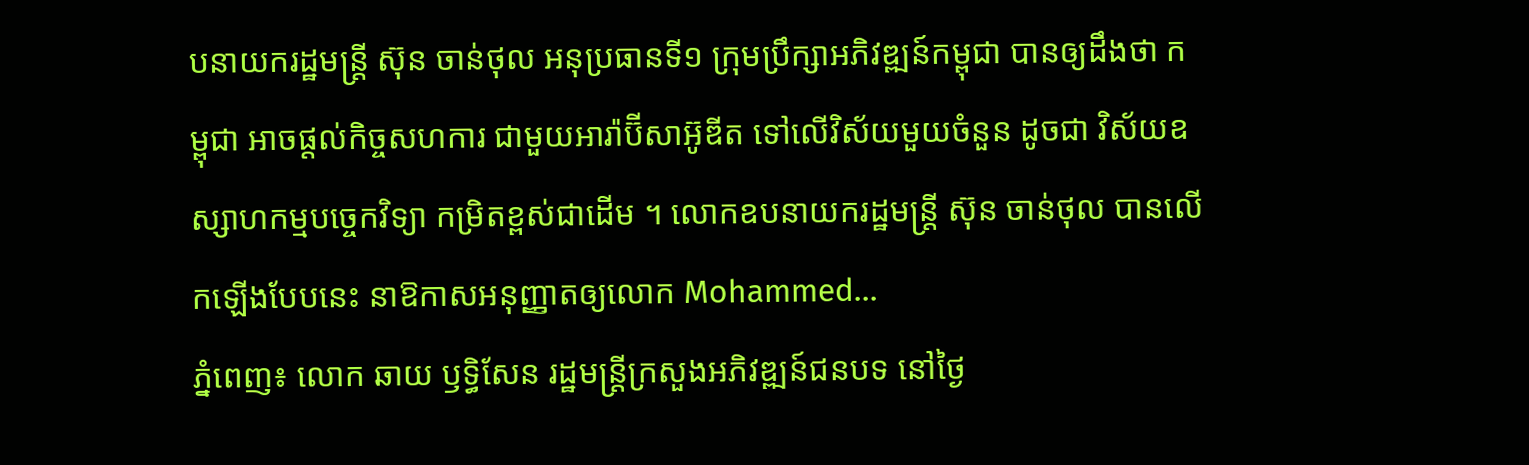បនាយករដ្ឋមន្ត្រី ស៊ុន ចាន់ថុល អនុប្រធានទី១ ក្រុមប្រឹក្សាអភិវឌ្ឍន៍កម្ពុជា បានឲ្យដឹងថា កម្ពុជា អាចផ្ដល់កិច្ចសហការ ជាមួយអារ៉ាប៊ីសាអ៊ូឌីត ទៅលើវិស័យមួយចំនួន ដូចជា វិស័យឧស្សាហកម្មបច្ចេកវិទ្យា កម្រិតខ្ពស់ជាដើម ។ លោកឧបនាយករដ្ឋមន្ត្រី ស៊ុន ចាន់ថុល បានលើកឡើងបែបនេះ នាឱកាសអនុញ្ញាតឲ្យលោក Mohammed...
ភ្នំពេញ៖ លោក ឆាយ ឫទ្ធិសែន រដ្ឋមន្រ្ដីក្រសួងអភិវឌ្ឍន៍ជនបទ នៅថ្ងៃ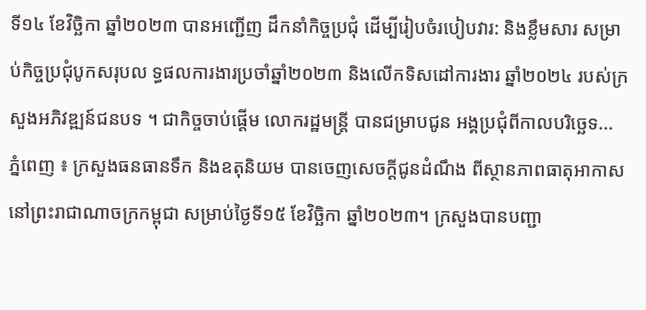ទី១៤ ខែវិច្ឆិកា ឆ្នាំ២០២៣ បានអញ្ជើញ ដឹកនាំកិច្ចប្រជុំ ដើម្បីរៀបចំរបៀបវារ: និងខ្លឹមសារ សម្រាប់កិច្ចប្រជុំបូកសរុបល ទ្ធផលការងារប្រចាំឆ្នាំ២០២៣ និងលើកទិសដៅការងារ ឆ្នាំ២០២៤ របស់ក្រសួងអភិវឌ្ឍន៍ជនបទ ។ ជាកិច្ចចាប់ផ្ដើម លោករដ្ឋមន្រ្ដី បានជម្រាបជូន អង្គប្រជុំពីកាលបរិច្ឆេទ...
ភ្នំពេញ ៖ ក្រសួងធនធានទឹក និងឧតុនិយម បានចេញសេចក្តីជូនដំណឹង ពីស្ថានភាពធាតុអាកាស នៅព្រះរាជាណាចក្រកម្ពុជា សម្រាប់ថ្ងៃទី១៥ ខែវិច្ឆិកា ឆ្នាំ២០២៣។ ក្រសួងបានបញ្ជា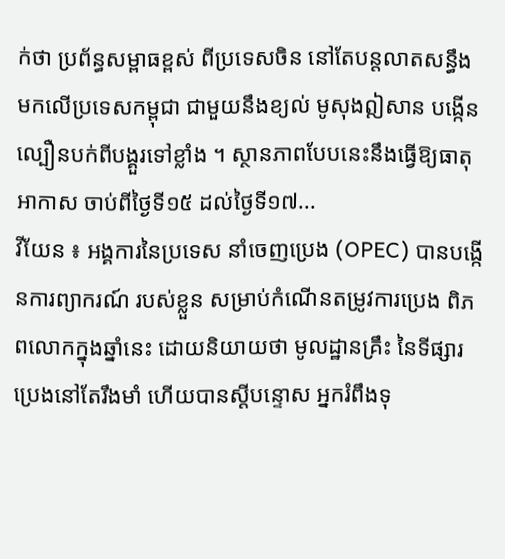ក់ថា ប្រព័ន្ធសម្ពាធខ្ពស់ ពីប្រទេសចិន នៅតែបន្តលាតសន្ធឹង មកលើប្រទេសកម្ពុជា ជាមួយនឹងខ្យល់ មូសុងឦសាន បង្កើនល្បឿនបក់ពីបង្គួរទៅខ្លាំង ។ ស្ថានភាពបែបនេះនឹងធ្វើឱ្យធាតុអាកាស ចាប់ពីថ្ងៃទី១៥ ដល់ថ្ងៃទី១៧...
វីយែន ៖ អង្គការនៃប្រទេស នាំចេញប្រេង (OPEC) បានបង្កើនការព្យាករណ៍ របស់ខ្លួន សម្រាប់កំណើនតម្រូវការប្រេង ពិភពលោកក្នុងឆ្នាំនេះ ដោយនិយាយថា មូលដ្ឋានគ្រឹះ នៃទីផ្សារប្រេងនៅតែរឹងមាំ ហើយបានស្តីបន្ទោស អ្នករំពឹងទុ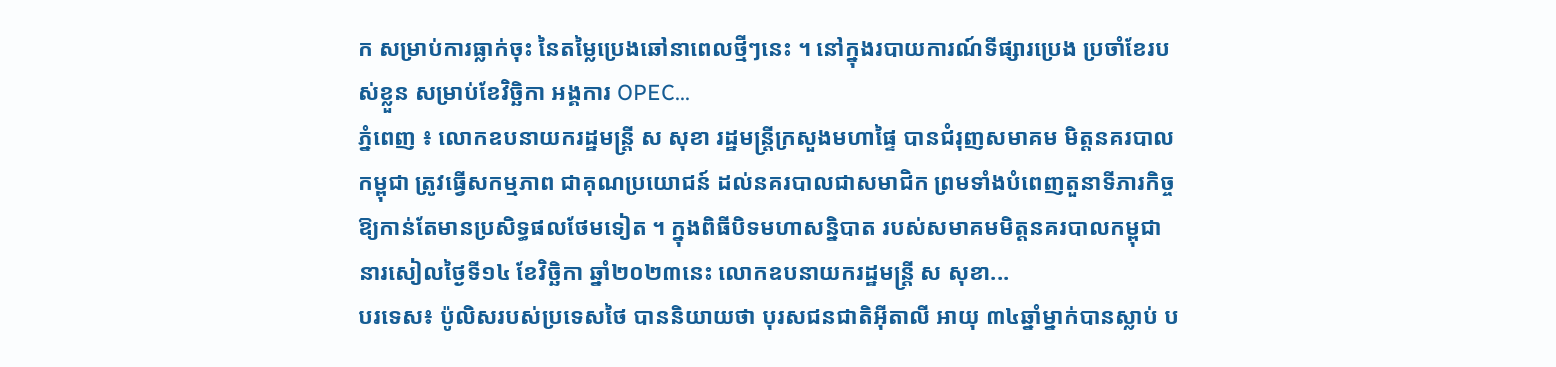ក សម្រាប់ការធ្លាក់ចុះ នៃតម្លៃប្រេងឆៅនាពេលថ្មីៗនេះ ។ នៅក្នុងរបាយការណ៍ទីផ្សារប្រេង ប្រចាំខែរបស់ខ្លួន សម្រាប់ខែវិច្ឆិកា អង្គការ OPEC...
ភ្នំពេញ ៖ លោកឧបនាយករដ្ឋមន្ត្រី ស សុខា រដ្ឋមន្ត្រីក្រសួងមហាផ្ទៃ បានជំរុញសមាគម មិត្តនគរបាលកម្ពុជា ត្រូវធ្វើសកម្មភាព ជាគុណប្រយោជន៍ ដល់នគរបាលជាសមាជិក ព្រមទាំងបំពេញតួនាទីភារកិច្ច ឱ្យកាន់តែមានប្រសិទ្ធផលថែមទៀត ។ ក្នុងពិធីបិទមហាសន្និបាត របស់សមាគមមិត្តនគរបាលកម្ពុជា នារសៀលថ្ងៃទី១៤ ខែវិច្ឆិកា ឆ្នាំ២០២៣នេះ លោកឧបនាយករដ្ឋមន្ត្រី ស សុខា...
បរទេស៖ ប៉ូលិសរបស់ប្រទេសថៃ បាននិយាយថា បុរសជនជាតិអ៊ីតាលី អាយុ ៣៤ឆ្នាំម្នាក់បានស្លាប់ ប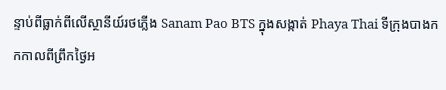ន្ទាប់ពីធ្លាក់ពីលើស្ថានីយ៍រថភ្លើង Sanam Pao BTS ក្នុងសង្កាត់ Phaya Thai ទីក្រុងបាងកកកាលពីព្រឹកថ្ងៃអ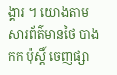ង្គារ ។ យោងតាមសារព័ត៌មានថៃ បាងកក ប៉ុស្តិ៍ ចេញផ្សា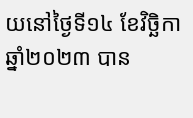យនៅថ្ងៃទី១៤ ខែវិច្ឆិកា ឆ្នាំ២០២៣ បាន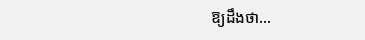ឱ្យដឹងថា...